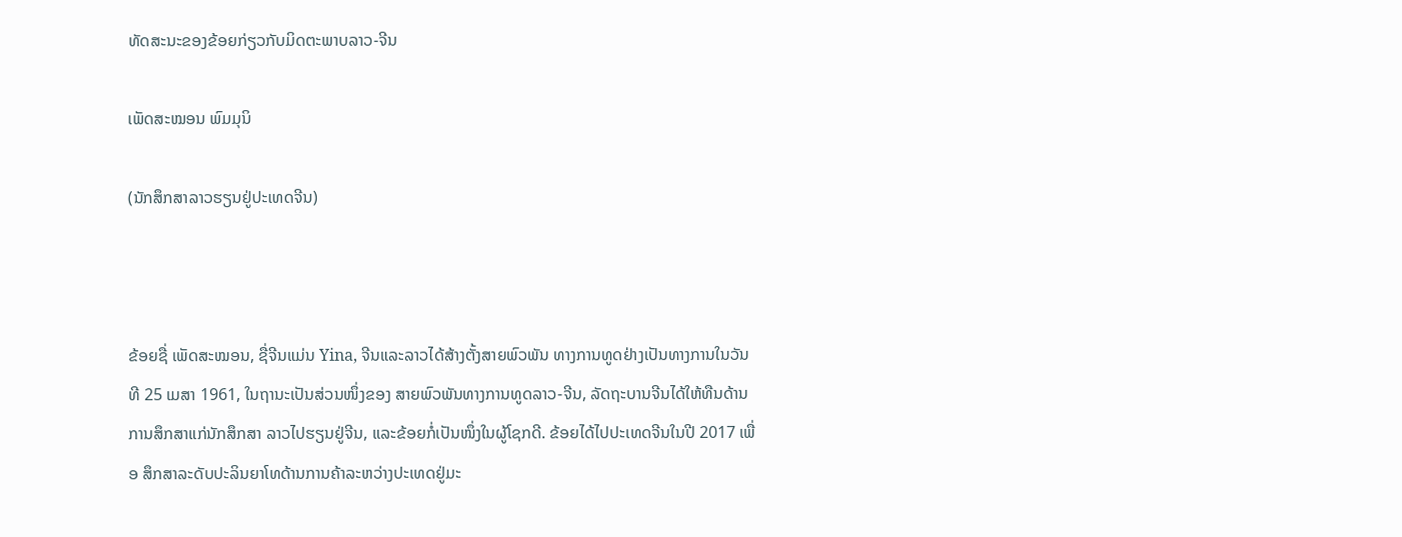ທັດສະນະຂອງຂ້ອຍກ່ຽວກັບມິດຕະພາບລາວ-ຈີນ

ເພັດສະໝອນ ພົມມຸນິ

(ນັກສຶກສາລາວຮຽນຢູ່ປະເທດຈີນ)



ຂ້ອຍຊື່ ເພັດສະໝອນ, ຊື່ຈີນແມ່ນ Yina, ຈີນແລະລາວໄດ້ສ້າງຕັ້ງສາຍພົວພັນ ທາງການທູດຢ່າງເປັນທາງການໃນວັນທີ 25 ເມສາ 1961, ໃນຖານະເປັນສ່ວນໜຶ່ງຂອງ ສາຍພົວພັນທາງການທູດລາວ-ຈີນ, ລັດຖະບານຈີນໄດ້ໃຫ້ທືນດ້ານການສຶກສາແກ່ນັກສຶກສາ ລາວໄປຮຽນຢູ່ຈີນ, ແລະຂ້ອຍກໍ່ເປັນໜຶ່ງໃນຜູ້ໂຊກດີ. ຂ້ອຍໄດ້ໄປປະເທດຈີນໃນປີ 2017 ເພື່ອ ສຶກສາລະດັບປະລິນຍາໂທດ້ານການຄ້າລະຫວ່າງປະເທດຢູ່ມະ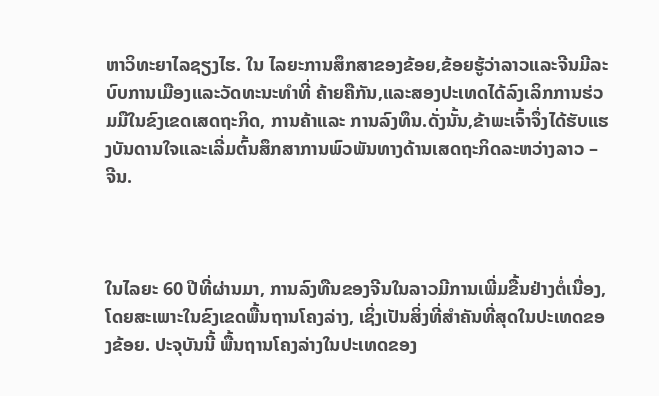ຫາວິທະຍາໄລຊຽງໄຮ. ໃນ ໄລຍະການສຶກສາຂອງຂ້ອຍ,ຂ້ອຍຮູ້ວ່າລາວແລະຈີນມີລະບົບການເມືອງແລະວັດທະນະທຳທີ່ ຄ້າຍຄືກັນ,ແລະສອງປະເທດໄດ້ລົງເລິກການຮ່ວມມືໃນຂົງເຂດເສດຖະກິດ, ການຄ້າແລະ ການລົງທຶນ.ດັ່ງນັ້ນ,ຂ້າພະເຈົ້າຈຶ່ງໄດ້ຮັບແຮງບັນດານໃຈແລະເລີ່ມຕົ້ນສຶກສາການພົວພັນທາງດ້ານເສດຖະກິດລະຫວ່າງລາວ – ຈີນ.



ໃນໄລຍະ 60 ປີທີ່ຜ່ານມາ, ການລົງທືນຂອງຈີນໃນລາວມີການເພີ່ມຂື້ນຢ່າງຕໍ່ເນື່ອງ, ໂດຍສະເພາະໃນຂົງເຂດພື້ນຖານໂຄງລ່າງ, ເຊິ່ງເປັນສິ່ງທີ່ສໍາຄັນທີ່ສຸດໃນປະເທດຂອງຂ້ອຍ. ປະຈຸບັນນີ້ ພື້ນຖານໂຄງລ່າງໃນປະເທດຂອງ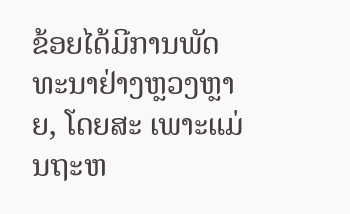ຂ້ອຍໄດ້ມີການພັດທະນາຢ່າງຫຼວງຫຼາຍ, ໂດຍສະ ເພາະແມ່ນຖະຫ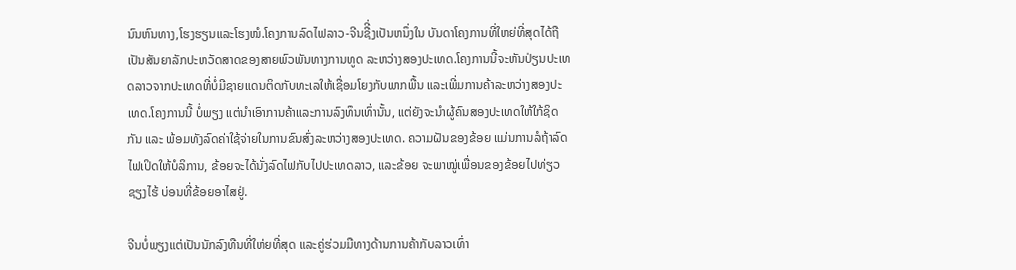ນົນຫົນທາງ,ໂຮງຮຽນແລະໂຮງໜໍ.ໂຄງການລົດໄຟລາວ-ຈີນຊືີ່ງເປັນຫນຶ່ງໃນ ບັນດາໂຄງການທີ່ໃຫຍ່ທີ່ສຸດໄດ້ຖືເປັນສັນຍາລັກປະຫວັດສາດຂອງສາຍພົວພັນທາງການທູດ ລະຫວ່າງສອງປະເທດ.ໂຄງການນີ້ຈະຫັນປ່ຽນປະເທດລາວຈາກປະເທດທີ່ບໍ່ມີຊາຍແດນຕິດກັບທະເລໃຫ້ເຊື່ອມໂຍງກັບພາກພື້ນ ແລະເພີ່ມການຄ້າລະຫວ່າງສອງປະເທດ.ໂຄງການນີ້ ບໍ່ພຽງ ແຕ່ນໍາເອົາການຄ້າແລະການລົງທຶນເທົ່ານັ້ນ, ແຕ່ຍັງຈະນໍາຜູ້ຄົນສອງປະເທດໃຫ້ໃກ້ຊິດ ກັນ ແລະ ພ້ອມທັງລົດຄ່າໃຊ້ຈ່າຍໃນການຂົນສົ່ງລະຫວ່າງສອງປະເທດ. ຄວາມຝັນຂອງຂ້ອຍ ແມ່ນການລໍຖ້າລົດໄຟເປິດໃຫ້ບໍລິການ, ຂ້ອຍຈະໄດ້ນັ່ງລົດໄຟກັບໄປປະເທດລາວ, ແລະຂ້ອຍ ຈະພາໝູ່ເພື່ອນຂອງຂ້ອຍໄປທ່ຽວຊຽງໄຮ້ ບ່ອນທີ່ຂ້ອຍອາໄສຢູ່.

ຈີນບໍ່ພຽງແຕ່ເປັນນັກລົງທືນທີ່ໃຫ່ຍທີ່ສຸດ ແລະຄູ່ຮ່ວມມືທາງດ້ານການຄ້າກັບລາວເທົ່າ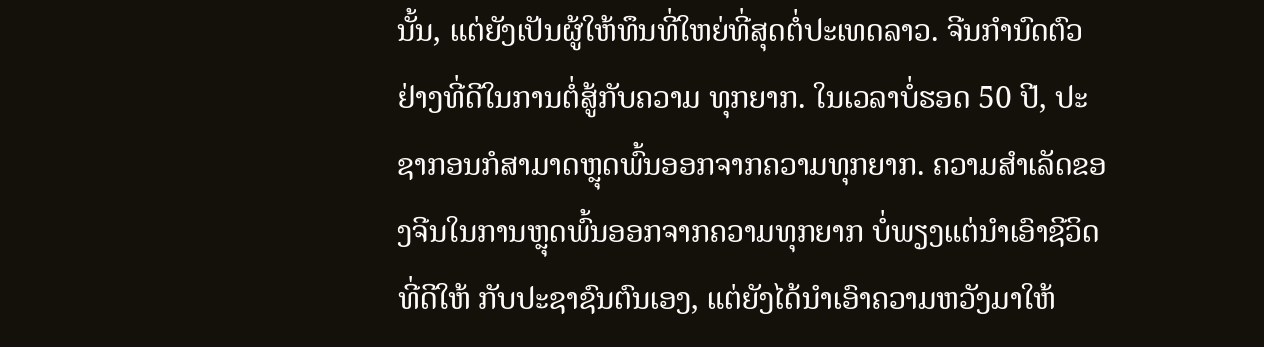ນັ້ນ, ແຕ່ຍັງເປັນຜູ້ໃຫ້ທຶນທີ່ໃຫຍ່ທີ່ສຸດຕໍ່ປະເທດລາວ. ຈີນກໍານົດຕົວຢ່າງທີ່ດີໃນການຕໍ່ສູ້ກັບຄວາມ ທຸກຍາກ. ໃນເວລາບໍ່ຮອດ 50 ປີ, ປະຊາກອນກໍສາມາດຫຼຸດພົ້ນອອກຈາກຄວາມທຸກຍາກ. ຄວາມສໍາເລັດຂອງຈີນໃນການຫຼຸດພົ້ນອອກຈາກຄວາມທຸກຍາກ ບໍ່ພຽງແຕ່ນໍາເອົາຊີວິດທີ່ດີໃຫ້ ກັບປະຊາຊົນຕົນເອງ, ແຕ່ຍັງໄດ້ນໍາເອົາຄວາມຫວັງມາໃຫ້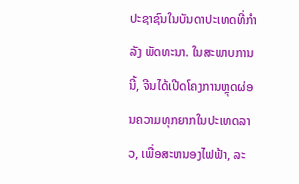ປະຊາຊົນໃນບັນດາປະເທດທີ່ກໍາລັງ ພັດທະນາ. ໃນສະພາບການນີ້, ຈີນໄດ້ເປີດໂຄງການຫຼຸດຜ່ອນຄວາມທຸກຍາກໃນປະເທດລາວ, ເພື່ອສະຫນອງໄຟຟ້າ, ລະ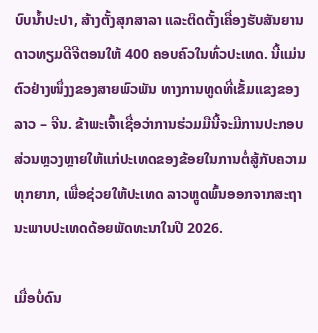ບົບນ້ຳປະປາ, ສ້າງຕັ້ງສຸກສາລາ ແລະຕິດຕັ້ງເຄື່ອງຮັບສັນຍານດາວທຽມດີຈີຕອນໃຫ້ 400 ຄອບຄົວໃນທົ່ວປະເທດ. ນີ້ແມ່ນຕົວຢ່າງໜຶ່ງງຂອງສາຍພົວພັນ ທາງການທູດທີ່ເຂັ້ມແຂງຂອງ ລາວ – ຈີນ. ຂ້າພະເຈົ້າເຊື່ອວ່າການຮ່ວມມືນີ້ຈະມີການປະກອບ ສ່ວນຫຼວງຫຼາຍໃຫ້ແກ່ປະເທດຂອງຂ້ອຍໃນການຕໍ່ສູ້ກັບຄວາມທຸກຍາກ, ເພື່ອຊ່ວຍໃຫ້ປະເທດ ລາວຫຼູດພົ້ນອອກຈາກສະຖານະພາບປະເທດດ້ອຍພັດທະນາໃນປີ 2026.

ເມື່ອບໍ່ດົນ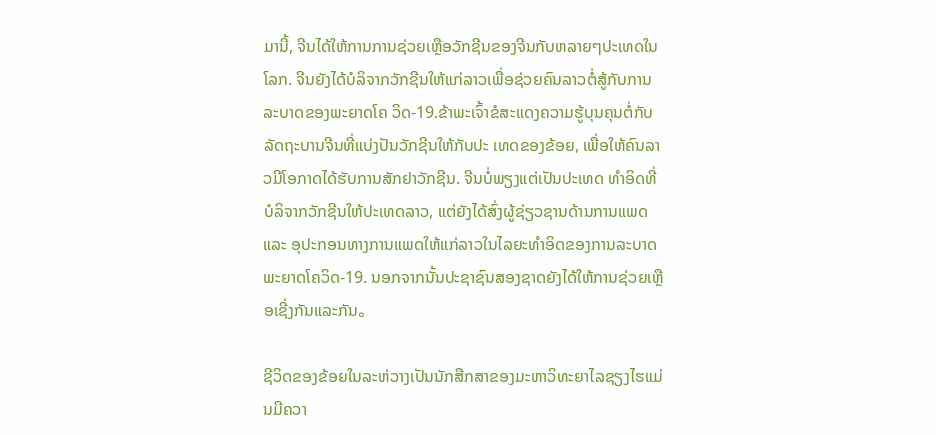ມານີ້, ຈີນໄດ້ໃຫ້ການການຊ່ວຍເຫຼືອວັກຊີນຂອງຈີນກັບຫລາຍໆປະເທດໃນໂລກ. ຈີນຍັງໄດ້ບໍລິຈາກວັກຊີນໃຫ້ແກ່ລາວເພື່ອຊ່ວຍຄົນລາວຕໍ່ສູ້ກັບການລະບາດຂອງພະຍາດໂຄ ວິດ-19.ຂ້າພະເຈົ້າຂໍສະແດງຄວາມຮູ້ບຸນຄຸນຕໍ່ກັບລັດຖະບານຈີນທີ່ແບ່ງປັນວັກຊີນໃຫ້ກັບປະ ເທດຂອງຂ້ອຍ, ເພື່ອໃຫ້ຄົນລາວມີໂອກາດໄດ້ຮັບການສັກຢາວັກຊີນ. ຈີນບໍ່ພຽງແຕ່ເປັນປະເທດ ທໍາອິດທີ່ບໍລິຈາກວັກຊີນໃຫ້ປະເທດລາວ, ແຕ່ຍັງໄດ້ສົ່ງຜູ້ຊ່ຽວຊານດ້ານການແພດແລະ ອຸປະກອນທາງການແພດໃຫ້ແກ່ລາວໃນໄລຍະທໍາອິດຂອງການລະບາດພະຍາດໂຄວິດ-19. ນອກຈາກນັ້ນປະຊາຊົນສອງຊາດຍັງໄດ້ໃຫ້ການຊ່ວຍເຫຼືອເຊີ່ງກັນແລະກັນ。

ຊີວິດຂອງຂ້ອຍໃນລະຫ່ວາງເປັນນັກສືກສາຂອງມະຫາວິທະຍາໄລຊຽງໄຮແມ່ນມີຄວາ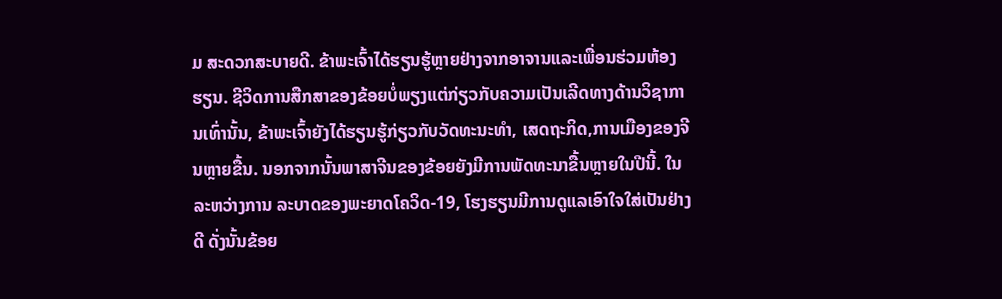ມ ສະດວກສະບາຍດີ. ຂ້າພະເຈົ້າໄດ້ຮຽນຮູ້ຫຼາຍຢ່າງຈາກອາຈານແລະເພື່ອນຮ່ວມຫ້ອງຮຽນ. ຊີວິດການສືກສາຂອງຂ້ອຍບໍ່ພຽງແຕ່ກ່ຽວກັບຄວາມເປັນເລີດທາງດ້ານວິຊາການເທົ່ານັ້ນ, ຂ້າພະເຈົ້າຍັງໄດ້ຮຽນຮູ້ກ່ຽວກັບວັດທະນະທໍາ, ເສດຖະກິດ,ການເມືອງຂອງຈີນຫຼາຍຂື້ນ. ນອກຈາກນັ້ນພາສາຈີນຂອງຂ້ອຍຍັງມີການພັດທະນາຂື້ນຫຼາຍໃນປີນີ້. ໃນລະຫວ່າງການ ລະບາດຂອງພະຍາດໂຄວິດ-19, ໂຮງຮຽນມີການດູແລເອົາໃຈໃສ່ເປັນຢ່າງດີ ດັ່ງນັ້ນຂ້ອຍ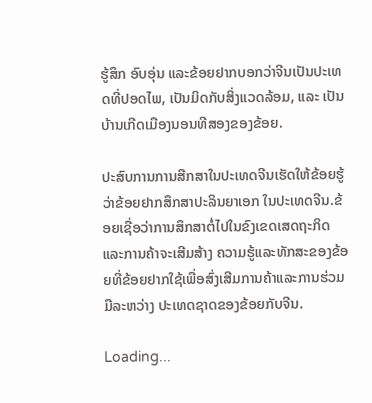ຮູ້ສຶກ ອົບອຸ່ນ ແລະຂ້ອຍຢາກບອກວ່າຈີນເປັນປະເທດທີ່ປອດໄພ, ເປັນມິດກັບສິ່ງແວດລ້ອມ, ແລະ ເປັນບ້ານເກີດເມືອງນອນທີສອງຂອງຂ້ອຍ.

ປະສົບການການສືກສາໃນປະເທດຈີນເຮັດໃຫ້ຂ້ອຍຮູ້ວ່າຂ້ອຍຢາກສຶກສາປະລິນຍາເອກ ໃນປະເທດຈີນ.ຂ້ອຍເຊື່ອວ່າການສຶກສາຕໍ່ໄປໃນຂົງເຂດເສດຖະກິດແລະການຄ້າຈະເສີມສ້າງ ຄວາມຮູ້ແລະທັກສະຂອງຂ້ອຍທີ່ຂ້ອຍຢາກໃຊ້ເພື່ອສົ່ງເສີມການຄ້າແລະການຮ່ວມມືລະຫວ່າງ ປະເທດຊາດຂອງຂ້ອຍກັບຈີນ.

Loading...